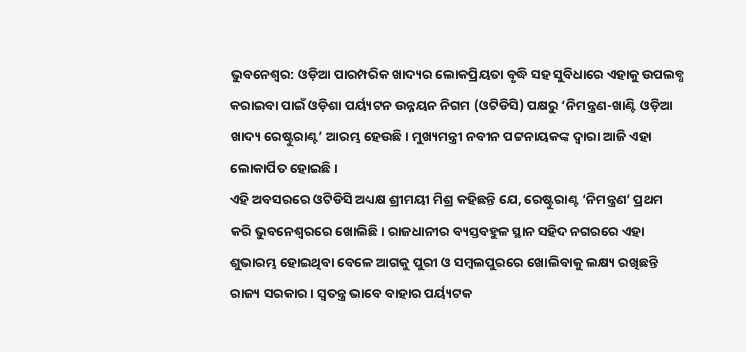ଭୁବନେଶ୍ୱର: ଓଡ଼ିଆ ପାରମ୍ପରିକ ଖାଦ୍ୟର ଲୋକପ୍ରିୟତା ବୃଦ୍ଧି ସହ ସୁବିଧାରେ ଏହାକୁ ଉପଲବ୍ଧ କରାଇବା ପାଇଁ ଓଡ଼ିଶା ପର୍ୟ୍ୟଟନ ଉନ୍ନୟନ ନିଗମ (ଓଟିଡିସି) ପକ୍ଷରୁ ‘ନିମନ୍ତ୍ରଣ-ଖାଣ୍ଟି ଓଡ଼ିଆ ଖାଦ୍ୟ ରେଷ୍ଟୁରାଣ୍ଟ’ ଆରମ୍ଭ ହେଉଛି। ମୁଖ୍ୟମନ୍ତ୍ରୀ ନବୀନ ପଟ୍ଟନାୟକଙ୍କ ଦ୍ୱାରା ଆଜି ଏହା ଲୋକାର୍ପିତ ହୋଇଛି।
ଏହି ଅବସରରେ ଓଟିଡିସି ଅଧ୍ୟକ୍ଷ ଶ୍ରୀମୟୀ ମିଶ୍ର କହିଛନ୍ତି ଯେ, ରେଷ୍ଟୁରାଣ୍ଟ ‘ନିମନ୍ତ୍ରଣ’ ପ୍ରଥମ କରି ଭୁବନେଶ୍ୱରରେ ଖୋଲିଛି। ରାଜଧାନୀର ବ୍ୟସ୍ତବହୁଳ ସ୍ଥାନ ସହିଦ ନଗରରେ ଏହା ଶୁଭାରମ୍ଭ ହୋଇଥିବା ବେଳେ ଆଗକୁ ପୁରୀ ଓ ସମ୍ବଲପୁରରେ ଖୋଲିବାକୁ ଲକ୍ଷ୍ୟ ରଖିଛନ୍ତି ରାଜ୍ୟ ସରକାର। ସ୍ୱତନ୍ତ୍ର ଭାବେ ବାହାର ପର୍ୟ୍ୟଟକ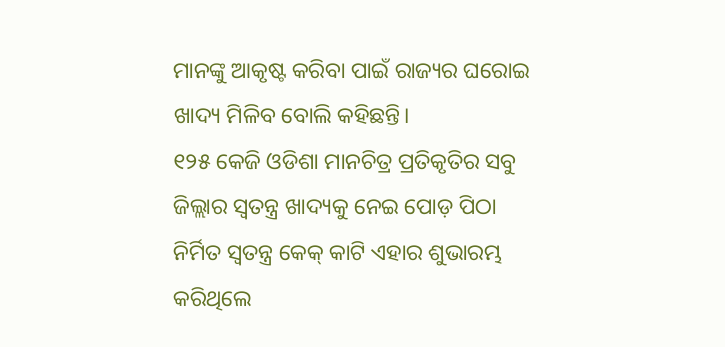ମାନଙ୍କୁ ଆକୃଷ୍ଟ କରିବା ପାଇଁ ରାଜ୍ୟର ଘରୋଇ ଖାଦ୍ୟ ମିଳିବ ବୋଲି କହିଛନ୍ତି।
୧୨୫ କେଜି ଓଡିଶା ମାନଚିତ୍ର ପ୍ରତିକୃତିର ସବୁ ଜିଲ୍ଲାର ସ୍ୱତନ୍ତ୍ର ଖାଦ୍ୟକୁ ନେଇ ପୋଡ଼ ପିଠା ନିର୍ମିତ ସ୍ୱତନ୍ତ୍ର କେକ୍ କାଟି ଏହାର ଶୁଭାରମ୍ଭ କରିଥିଲେ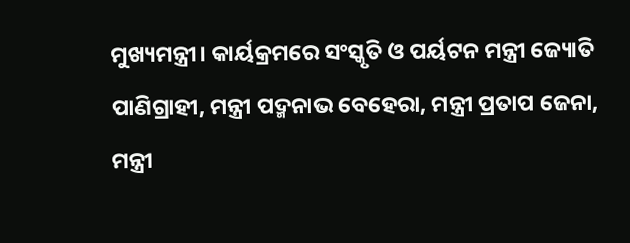ମୁଖ୍ୟମନ୍ତ୍ରୀ। କାର୍ୟକ୍ରମରେ ସଂସ୍କୃତି ଓ ପର୍ୟଟନ ମନ୍ତ୍ରୀ ଜ୍ୟୋତି ପାଣିଗ୍ରାହୀ, ମନ୍ତ୍ରୀ ପଦ୍ମନାଭ ବେହେରା, ମନ୍ତ୍ରୀ ପ୍ରତାପ ଜେନା, ମନ୍ତ୍ରୀ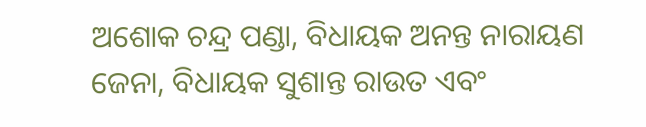ଅଶୋକ ଚନ୍ଦ୍ର ପଣ୍ଡା, ବିଧାୟକ ଅନନ୍ତ ନାରାୟଣ ଜେନା, ବିଧାୟକ ସୁଶାନ୍ତ ରାଉତ ଏବଂ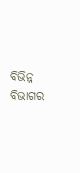ବିଭିନ୍ନ ବିଭାଗର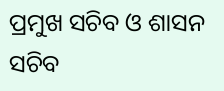ପ୍ରମୁଖ ସଚିବ ଓ ଶାସନ ସଚିବ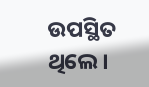ଉପସ୍ଥିତ ଥିଲେ।